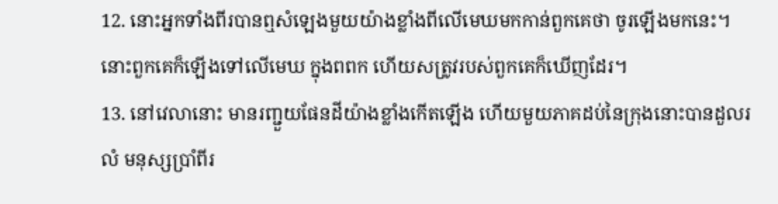12. នោះអ្នកទាំងពីរបានឮសំឡេងមួយយ៉ាងខ្លាំងពីលើមេឃមកកាន់ពួកគេថា ចូរឡើងមកនេះ។ នោះពួកគេក៏ឡើងទៅលើមេឃ ក្នុងពពក ហើយសត្រូវរបស់ពួកគេក៏ឃើញដែរ។
13. នៅវេលានោះ មានរញ្ជួយផែនដីយ៉ាងខ្លាំងកើតឡើង ហើយមួយភាគដប់នៃក្រុងនោះបានដួលរលំ មនុស្សប្រាំពីរ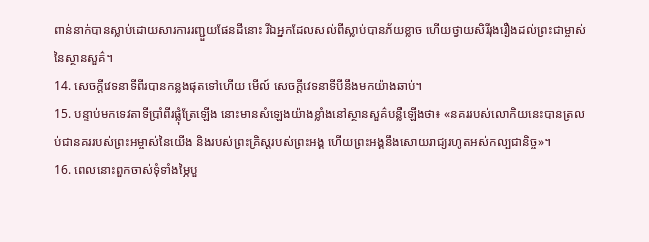ពាន់នាក់បានស្លាប់ដោយសារការរញ្ជួយផែនដីនោះ រីឯអ្នកដែលសល់ពីស្លាប់បានភ័យខ្លាច ហើយថ្វាយសិរីរុងរឿងដល់ព្រះជាម្ចាស់នៃស្ថានសួគ៌។
14. សេចក្ដីវេទនាទីពីរបានកន្លងផុតទៅហើយ មើល៍ សេចក្ដីវេទនាទីបីនឹងមកយ៉ាងឆាប់។
15. បន្ទាប់មកទេវតាទីប្រាំពីរផ្លុំត្រែឡើង នោះមានសំឡេងយ៉ាងខ្លាំងនៅស្ថានសួគ៌បន្លឺឡើងថា៖ «នគររបស់លោកិយនេះបានត្រលប់ជានគររបស់ព្រះអម្ចាស់នៃយើង និងរបស់ព្រះគ្រិស្ដរបស់ព្រះអង្គ ហើយព្រះអង្គនឹងសោយរាជ្យរហូតអស់កល្បជានិច្ច»។
16. ពេលនោះពួកចាស់ទុំទាំងម្ភៃបួ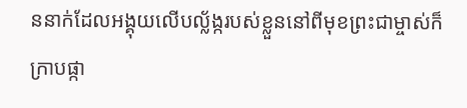ននាក់ដែលអង្គុយលើបល្ល័ង្ករបស់ខ្លួននៅពីមុខព្រះជាម្ចាស់ក៏ក្រាបផ្កា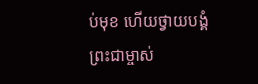ប់មុខ ហើយថ្វាយបង្គំព្រះជាម្ចាស់